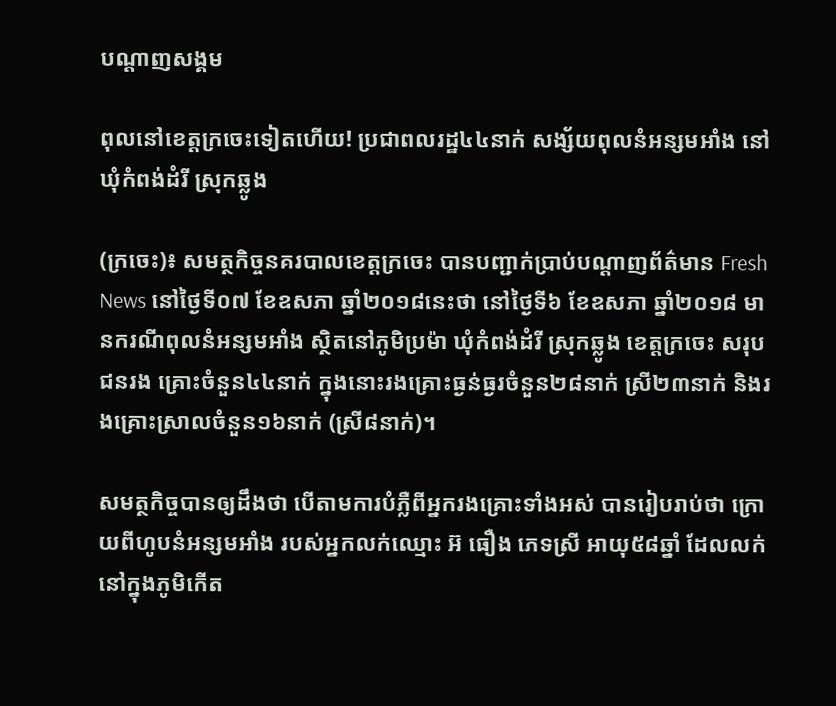បណ្តាញសង្គម

ពុលនៅខេត្តក្រចេះទៀតហើយ! ប្រជាពលរដ្ឋ៤៤នាក់ សង្ស័យពុលនំអន្សមអាំង នៅឃុំកំពង់ដំរី ស្រុកឆ្លូង

(ក្រចេះ)៖ សមត្ថកិច្ចនគរបាលខេត្តក្រចេះ បានបញ្ជាក់ប្រាប់បណ្តាញព័ត៌មាន Fresh News នៅថ្ងៃទី០៧ ខែឧសភា ឆ្នាំ២០១៨នេះថា នៅថ្ងៃទី៦ ខែឧសភា ឆ្នាំ២០១៨ មានករណីពុលនំអន្សមអាំង ស្ថិតនៅភូមិប្រម៉ា ឃុំកំពង់ដំរី ស្រុកឆ្លូង ខេត្តក្រចេះ សរុបជនរង គ្រោះចំនួន៤៤នាក់ ក្នុងនោះរងគ្រោះធ្ងន់ធ្ងរចំនួន២៨នាក់ ស្រី២៣នាក់ និងរងគ្រោះស្រាលចំនួន១៦នាក់ (ស្រី៨នាក់)។

សមត្ថកិច្ចបានឲ្យដឹងថា បើតាមការបំភ្លឺពីអ្នករងគ្រោះទាំងអស់ បានរៀបរាប់ថា ក្រោយពីហូបនំអន្សមអាំង របស់អ្នកលក់ឈ្មោះ អ៊ ធឿង ភេទស្រី អាយុ៥៨ឆ្នាំ ដែលលក់នៅក្នុងភូមិកើត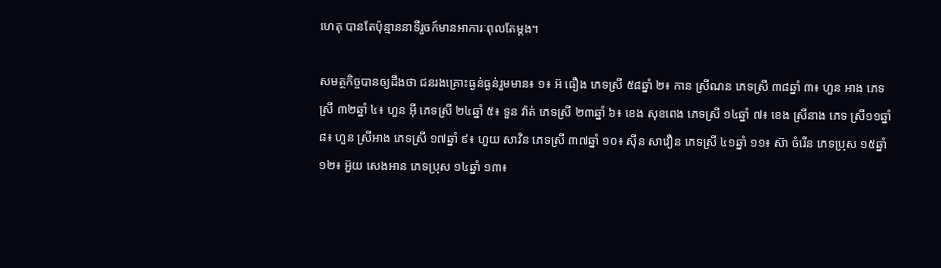ហេតុ បានតែប៉ុន្មាននាទីរួចក៍មានអាការៈពុលតែម្តង។

សមត្ថកិច្ចបានឲ្យដឹងថា ជនរងគ្រោះធ្ងន់ធ្ងន់រួមមាន៖ ១៖ អ៊ ធឿង ភេទស្រី ៥៨ឆ្នាំ ២៖ កាន ស្រីណន ភេទស្រី ៣៨ឆ្នាំ ៣៖ ហួន អាង ភេទស្រី ៣២ឆ្នាំ ៤៖ ហួន អ៊ី ភេទស្រី ២៤ឆ្នាំ ៥៖ ទួន វ៉ាត់ ភេទស្រី ២៣ឆ្នាំ ៦៖ ខេង សុខពេង ភេទស្រី ១៤ឆ្នាំ ៧៖ ខេង ស្រីនាង ភេទ ស្រី១១ឆ្នាំ ៨៖ ហួន ស្រីអាង ភេទស្រី ១៧ឆ្នាំ ៩៖ ហួយ សាវិន ភេទស្រី ៣៧ឆ្នាំ ១០៖ ស៊ីន សាវឿន ភេទស្រី ៤១ឆ្នាំ ១១៖ ស៊ា ចំរើន ភេទប្រុស ១៥ឆ្នាំ ១២៖ អ៊ួយ សេងអាន ភេទប្រុស ១៤ឆ្នាំ ១៣៖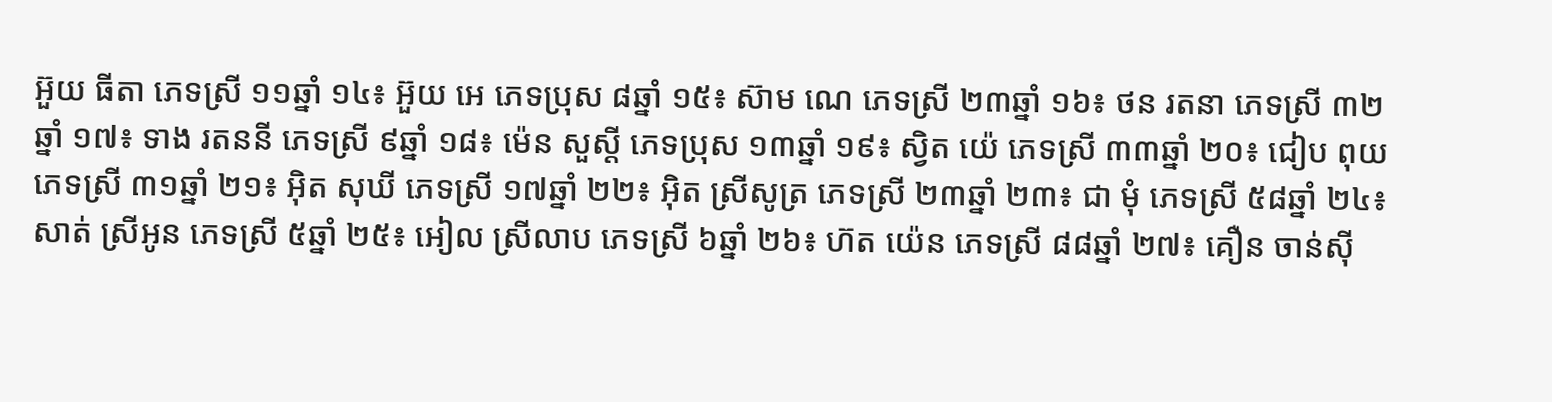អ៊ួយ ធីតា ភេទស្រី ១១ឆ្នាំ ១៤៖ អ៊ួយ អេ ភេទប្រុស ៨ឆ្នាំ ១៥៖ ស៊ាម ណេ ភេទស្រី ២៣ឆ្នាំ ១៦៖ ថន រតនា ភេទស្រី ៣២ឆ្នាំ ១៧៖ ទាង រតននី ភេទស្រី ៩ឆ្នាំ ១៨៖ ម៉េន សួស្តី ភេទប្រុស ១៣ឆ្នាំ ១៩៖ ស្វិត យ៉េ ភេទស្រី ៣៣ឆ្នាំ ២០៖ ជៀប ពុយ ភេទស្រី ៣១ឆ្នាំ ២១៖ អ៊ិត សុឃី ភេទស្រី ១៧ឆ្នាំ ២២៖ អ៊ិត ស្រីសូត្រ ភេទស្រី ២៣ឆ្នាំ ២៣៖ ជា មុំ ភេទស្រី ៥៨ឆ្នាំ ២៤៖ សាត់ ស្រីអូន ភេទស្រី ៥ឆ្នាំ ២៥៖ អៀល ស្រីលាប ភេទស្រី ៦ឆ្នាំ ២៦៖ ហ៊ត យ៉េន ភេទស្រី ៨៨ឆ្នាំ ២៧៖ គឿន ចាន់ស៊ី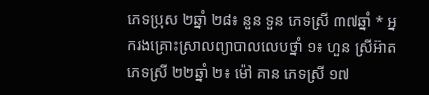ភេទប្រុស ២ឆ្នាំ ២៨៖ នួន ទួន ភេទស្រី ៣៧ឆ្នាំ * អ្នករងគ្រោះស្រាលព្យាបាលលេបថ្នាំ ១៖ ហួន ស្រីអ៊ាត ភេទស្រី ២២ឆ្នាំ ២៖ ម៉ៅ គាន ភេទស្រី ១៧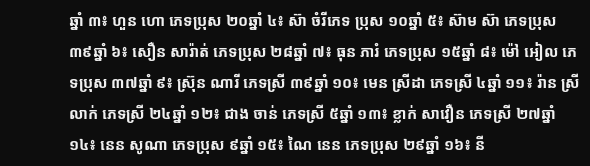ឆ្នាំ ៣៖ ហួន ហោ ភេទប្រុស ២០ឆ្នាំ ៤៖ ស៊ា ចំរីភេទ ប្រុស ១០ឆ្នាំ ៥៖ ស៊ាម ស៊ា ភេទប្រុស ៣៩ឆ្នាំ ៦៖ សឿន សារ៉ាត់ ភេទប្រុស ២៨ឆ្នាំ ៧៖ ធុន ភារំ ភេទប្រុស ១៥ឆ្នាំ ៨៖ ម៉ៅ អៀល ភេទប្រុស ៣៧ឆ្នាំ ៩៖ ស៊្រុន ណារី ភេទស្រី ៣៩ឆ្នាំ ១០៖ មេន ស្រីដា ភេទស្រី ៤ឆ្នាំ ១១៖ រ៉ាន ស្រីលាក់ ភេទស្រី ២៤ឆ្នាំ ១២៖ ជាង ចាន់ ភេទស្រី ៥ឆ្នាំ ១៣៖ ខ្លាក់ សាវឿន ភេទស្រី ២៧ឆ្នាំ ១៤៖ នេន សូណា ភេទប្រុស ៩ឆ្នាំ ១៥៖ ណៃ នេន ភេទប្រុស ២៩ឆ្នាំ ១៦៖ នី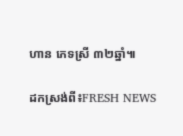ហាន ភេទស្រី ៣២ឆ្នាំ៕

ដកស្រង់ពី៖FRESH NEWS